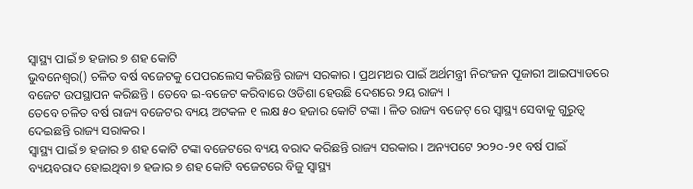ସ୍ୱାସ୍ଥ୍ୟ ପାଇଁ ୭ ହଜାର ୭ ଶହ କୋଟି
ଭୁବନେଶ୍ୱର() ଚଳିତ ବର୍ଷ ବଜେଟକୁ ପେପରଲେସ କରିଛନ୍ତି ରାଜ୍ୟ ସରକାର । ପ୍ରଥମଥର ପାଇଁ ଅର୍ଥମନ୍ତ୍ରୀ ନିରଂଜନ ପୂଜାରୀ ଆଇପ୍ୟାଡରେ ବଜେଟ ଉପସ୍ଥାପନ କରିଛନ୍ତି । ତେବେ ଇ-ବଜେଟ କରିବାରେ ଓଡିଶା ହେଉଛି ଦେଶରେ ୨ୟ ରାଜ୍ୟ ।
ତେବେ ଚଳିତ ବର୍ଷ ରାଜ୍ୟ ବଜେଟର ବ୍ୟୟ ଅଟକଳ ୧ ଲକ୍ଷ ୫୦ ହଜାର କୋଟି ଟଙ୍କା । ଳିତ ରାଜ୍ୟ ବଜେଟ୍ ରେ ସ୍ୱାସ୍ଥ୍ୟ ସେବାକୁ ଗୁରୁତ୍ୱ ଦେଇଛନ୍ତି ରାଜ୍ୟ ସରାକର ।
ସ୍ୱାସ୍ଥ୍ୟ ପାଇଁ ୭ ହଜାର ୭ ଶହ କୋଟି ଟଙ୍କା ବଜେଟରେ ବ୍ୟୟ ବରାଦ କରିଛନ୍ତି ରାଜ୍ୟ ସରକାର । ଅନ୍ୟପଟେ ୨୦୨୦-୨୧ ବର୍ଷ ପାଇଁ ବ୍ୟୟବରାଦ ହୋଇଥିବା ୭ ହଜାର ୭ ଶହ କୋଟି ବଜେଟରେ ବିଜୁ ସ୍ୱାସ୍ଥ୍ୟ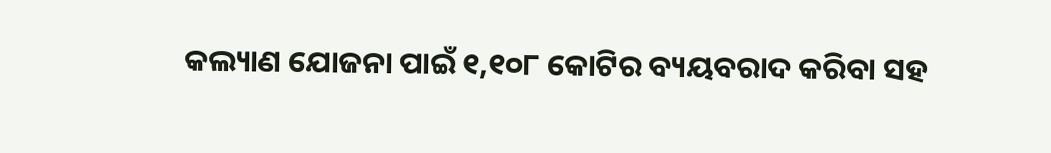କଲ୍ୟାଣ ଯୋଜନା ପାଇଁ ୧,୧୦୮ କୋଟିର ବ୍ୟୟବରାଦ କରିବା ସହ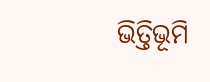ଭିତ୍ତିଭୂମି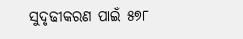ସୁଦୃଢୀକରଣ ପାଇଁ ୫୭୮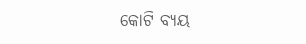କୋଟି ବ୍ୟୟ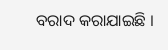ବରାଦ କରାଯାଇଛି ।